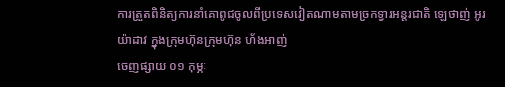ការត្រួតពិនិត្យការនាំគោពូជចូលពីប្រទេសវៀតណាមតាមច្រកទ្វារអន្តរជាតិ ឡេថាញ់ អូរយ៉ាដាវ ក្នុងក្រុមហ៊ុនក្រុមហ៊ុន ហ័ងអាញ់
ចេញផ្សាយ ០១ កុម្ភៈ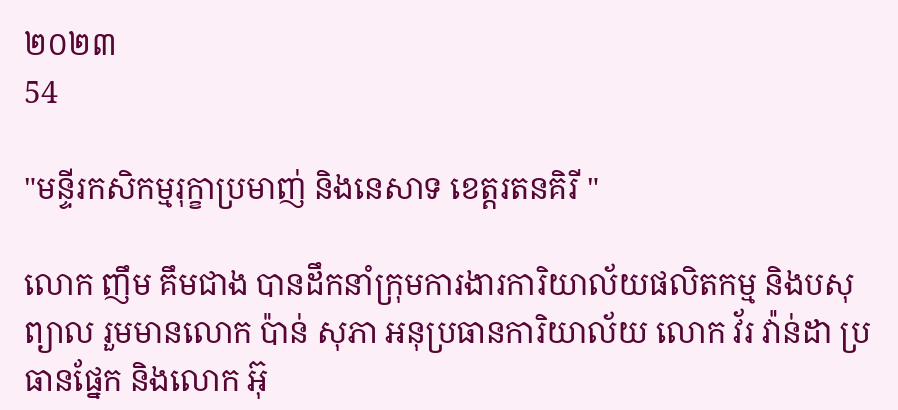២០២៣
54

"មន្ទីរកសិកម្មរុក្ខាប្រមាញ់ និងនេសាទ ខេត្ដរតនគិរី "

លោក ញឹម គឹមជាង បានដឹកនាំក្រុមការងារការិយាល័យផលិតកម្ម និងបសុព្យាល រួមមានលោក ប៉ាន់ សុភា អនុប្រធានការិយាល័យ លោក វ័រ វ៉ាន់ដា ប្រធានផ្នែក និងលោក អ៊ុ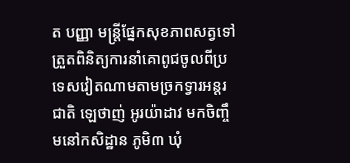ត បញ្ញា មន្រ្តីផ្នែកសុខភាពសត្វទៅត្រួតពិនិត្យការនាំគោពូជចូលពីប្រទេសវៀតណាមតាមច្រកទ្វារអន្តរជាតិ ឡេថាញ់ អូរយ៉ាដាវ មកចិញ្ចឹមនៅកសិដ្ឋាន ភូមិ៣ ឃុំ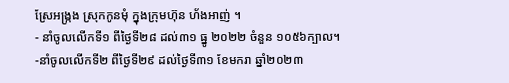ស្រែអង្ក្រង ស្រុកកូនមុំ ក្នុងក្រុមហ៊ុន ហ័ងអាញ់ ។
- នាំចូលលើកទី១ ពីថ្ងៃទី២៨ ដល់៣១ ធ្នូ ២០២២ ចំនួន ១០៥៦ក្បាល។
-នាំចូលលើកទី២ ពីថ្ងៃទី២៩ ដល់ថ្ងៃទី៣១ ខែមករា ឆ្នាំ២០២៣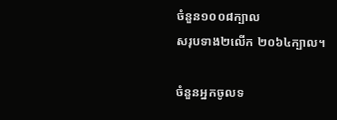ចំនួន១០០៨ក្បាល
សរុបទាង២លើក ២០៦៤ក្បាល។

ចំនួនអ្នកចូលទ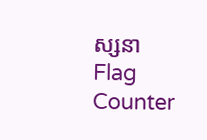ស្សនា
Flag Counter